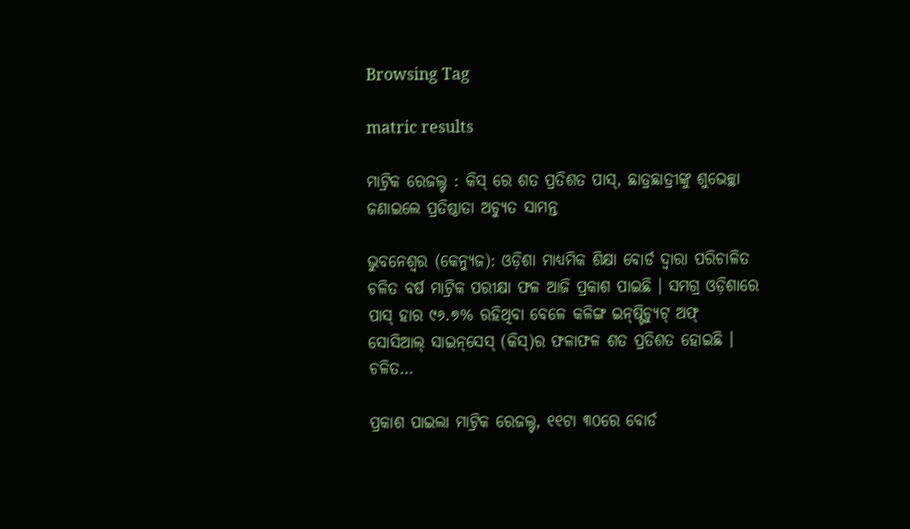Browsing Tag

matric results

ମାଟ୍ରିକ ରେଜଲ୍ଟ : କିସ୍ ରେ ଶତ ପ୍ରତିଶତ ପାସ୍, ଛାତ୍ରଛାତ୍ରୀଙ୍କୁ ଶୁଭେଚ୍ଛା ଜଣାଇଲେ ପ୍ରତିଷ୍ଠାତା ଅଚ୍ୟୁତ ସାମନ୍ତ

ଭୁବନେଶ୍ୱର (କେନ୍ୟୁଜ): ଓଡ଼ିଶା ମାଧ୍ୟମିକ ଶିକ୍ଷା ବୋର୍ଡ ଦ୍ୱାରା ପରିଚାଳିତ ଚଳିତ ବର୍ଷ ମାଟ୍ରିକ ପରୀକ୍ଷା ଫଳ ଆଜି ପ୍ରକାଶ ପାଇଛି । ସମଗ୍ର ଓଡ଼ିଶାରେ ପାସ୍‍ ହାର ୯୬.୭% ରହିଥିବା ବେଳେ କଳିଙ୍ଗ ଇନ୍‌ଷ୍ଟିଚ୍ୟୁଟ୍ ଅଫ୍ ସୋସିଆଲ୍ ସାଇନ୍‌ସେସ୍ (କିସ୍‌)ର ଫଳାଫଳ ଶତ ପ୍ରତିଶତ ହୋଇଛି । ଚଳିତ…

ପ୍ରକାଶ ପାଇଲା ମାଟ୍ରିକ ରେଜଲ୍ଟ, ୧୧ଟା ୩୦ରେ ବୋର୍ଡ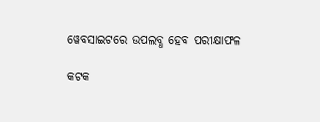ୱେବସାଇଟରେ ଉପଲବ୍ଧ ହେବ ପରୀକ୍ଷାଫଳ

କଟକ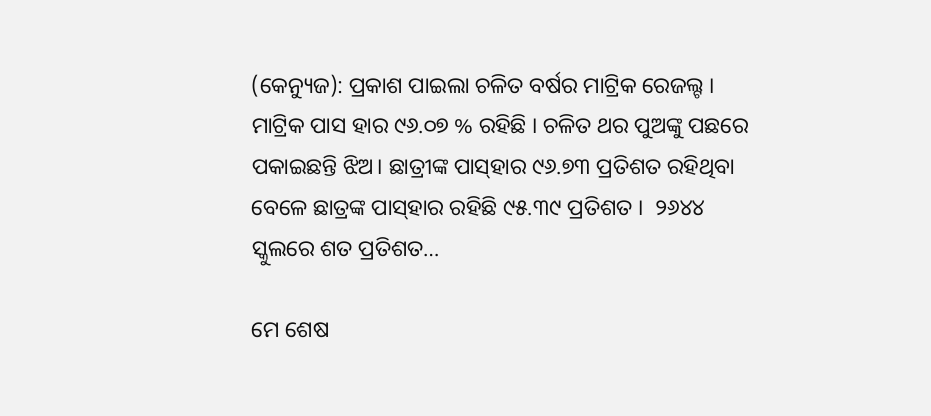(କେନ୍ୟୁଜ): ପ୍ରକାଶ ପାଇଲା ଚଳିତ ବର୍ଷର ମାଟ୍ରିକ ରେଜଲ୍ଟ । ମାଟ୍ରିକ ପାସ ହାର ୯୬.୦୭ % ରହିଛି । ଚଳିତ ଥର ପୁଅଙ୍କୁ ପଛରେ ପକାଇଛନ୍ତି ଝିଅ। ଛାତ୍ରୀଙ୍କ ପାସ୍‌ହାର ୯୬.୭୩ ପ୍ରତିଶତ ରହିଥିବା ବେଳେ ଛାତ୍ରଙ୍କ ପାସ୍‌ହାର ରହିଛି ୯୫.୩୯ ପ୍ରତିଶତ ।  ୨୬୪୪ ସ୍କୁଲରେ ଶତ ପ୍ରତିଶତ…

ମେ ଶେଷ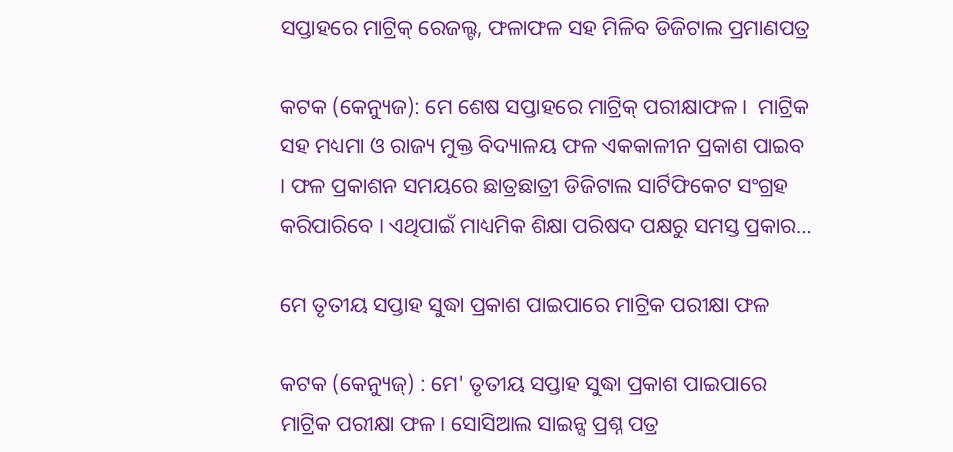ସପ୍ତାହରେ ମାଟ୍ରିକ୍ ରେଜଲ୍ଟ, ଫଳାଫଳ ସହ ମିଳିବ ଡିଜିଟାଲ ପ୍ରମାଣପତ୍ର

କଟକ (କେନ୍ୟୁଜ): ମେ ଶେଷ ସପ୍ତାହରେ ମାଟ୍ରିକ୍ ପରୀକ୍ଷାଫଳ ।  ମାଟ୍ରିକ ସହ ମଧ୍ୟମା ଓ ରାଜ୍ୟ ମୁକ୍ତ ବିଦ୍ୟାଳୟ ଫଳ ଏକକାଳୀନ ପ୍ରକାଶ ପାଇବ । ଫଳ ପ୍ରକାଶନ ସମୟରେ ଛାତ୍ରଛାତ୍ରୀ ଡିଜିଟାଲ ସାର୍ଟିଫିକେଟ ସଂଗ୍ରହ କରିପାରିବେ । ଏଥିପାଇଁ ମାଧ୍ୟମିକ ଶିକ୍ଷା ପରିଷଦ ପକ୍ଷରୁ ସମସ୍ତ ପ୍ରକାର…

ମେ ତୃତୀୟ ସପ୍ତାହ ସୁଦ୍ଧା ପ୍ରକାଶ ପାଇପାରେ ମାଟ୍ରିକ ପରୀକ୍ଷା ଫଳ

କଟକ (କେନ୍ୟୁଜ୍‌) : ମେ' ତୃତୀୟ ସପ୍ତାହ ସୁଦ୍ଧା ପ୍ରକାଶ ପାଇପାରେ ମାଟ୍ରିକ ପରୀକ୍ଷା ଫଳ। ସୋସିଆଲ ସାଇନ୍ସ ପ୍ରଶ୍ନ ପତ୍ର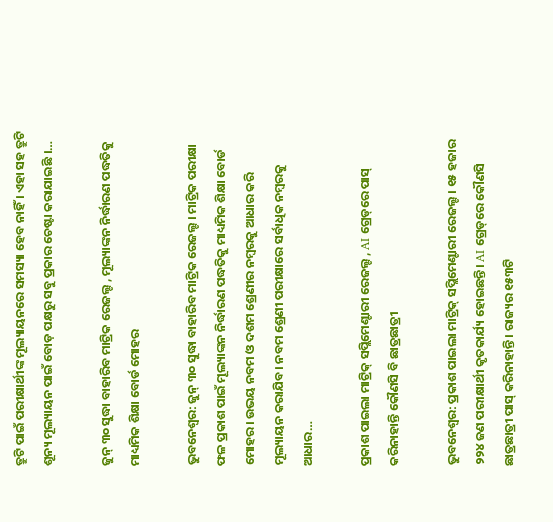ତ୍ରୁଟି ପାଇଁ ପରୀକ୍ଷାର୍ଥୀଙ୍କ ମୂଲ୍ୟାୟନରେ ସମସ୍ୟା ହେବ ନାହିଁ । ଏହା ସହ ତ୍ରୁଟି ଶୂନ୍ୟ ମୂଲ୍ୟାୟନ ପାଇଁ ବୋଡ଼ ପକ୍ଷରୁ ସବୁ ପ୍ରକାର ଚେଷ୍ଟା କରାଯାଇଛି ।…

ଜୁନ୍‌ ୩୦ ସୁଦ୍ଧା ବାହାରିବ ମାଟ୍ରିକ ରେଜଲ୍ଟ , ମୂଲ୍ୟାଙ୍କନ ନିର୍ଦ୍ଧାରଣ ପଦ୍ଧତିକୁ ମାଧ୍ୟମିକ ଶିକ୍ଷା ବୋର୍ଡ ମୋହର

ଭୁବନେଶ୍ବର: ଜୁନ୍‌ ୩୦ ସୁଦ୍ଧା ବାହାରିବ ମାଟ୍ରିକ ରେଜଲ୍ଟ । ମାଟ୍ରିକ ପରୀକ୍ଷା ଫଳ ପ୍ରକାଶ ପାଇଁ ମୂଲ୍ୟାଙ୍କନ ନିର୍ଦ୍ଧାରଣ ପଦ୍ଧତିକୁ ମାଧ୍ୟମିକ ଶିକ୍ଷା ବୋର୍ଡ ମୋହର। ଉଭୟ ନବମ ଓ ଦଶମ ଶ୍ରେଣୀର ନମ୍ବରକୁ ଆଧାର କରି ମୂଲ୍ୟାୟନ କରାଯିବ। ନବମ ଶ୍ରେଣୀ ପରୀକ୍ଷାରେ ସର୍ବାଧିକ ନମ୍ବରକୁ ଆଧାର…

ପ୍ରକାଶ ପାଇଲା ମାଟ୍ରିକ୍‌ ସପ୍ଲିମେଣ୍ଟାରୀ ରେଜଲ୍ଟ , AI ଗ୍ରେଡ୍‌ରେ ପାସ୍ କରିନାହାନ୍ତି କୌଣସି ବି ଛାତ୍ରଛାତ୍ରୀ

ଭୁବନେଶ୍ବର: ପ୍ରକାଶ ପାଇଲା ମାଟ୍ରିକ୍‌ ସପ୍ଲିମେଣ୍ଟାରୀ ରେଜଲ୍ଟ । ୧୫ ହଜାର ୨୨୪ ଜଣ ପରୀକ୍ଷାର୍ଥୀ କୃତକାର୍ଯ୍ୟ ହୋଇଛନ୍ତି। AI ଗ୍ରେଡ୍‌ରେ କୌଣସି ଛାତ୍ରଛାତ୍ରୀ ପାସ୍‌ କରିନାହାନ୍ତି । ରାଜ୍ୟର ୧୫୩ଟି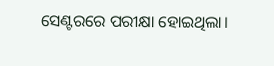ସେଣ୍ଟରରେ ପରୀକ୍ଷା ହୋଇଥିଲା।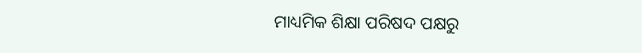ମାଧ୍ୟମିକ ଶିକ୍ଷା ପରିଷଦ ପକ୍ଷରୁ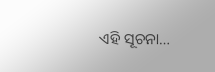ଏହି ସୂଚନା…